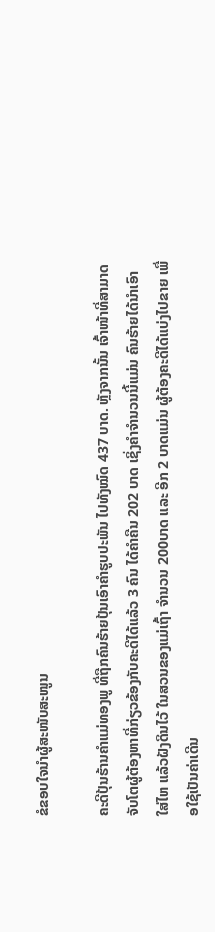ຂໍຂອບໃຈນຳຜູ້ສະໜັບສະໜູນ

ຄະດີປຸ້ນຮ້ານຄໍາແມ່ທອງພູ ທີ່ຖືກຄົນຮ້າຍປຸ້ນເອົາຄໍາຮູບປະພັນ ໄປທັງໝົດ 437 ບາດ. ຫຼັງຈາກນັ້ນ ເຈົ້າໜ້າທີ່ສາມາດຈັບໂຕຜູ້ຕ້ອງຫາທີ່ກ່ຽວຂ້ອງກັບຄະດີໄດ້ແລ້ວ 3 ຄົນ ໄດ້ຄໍາຄືນ 202 ບາດ ເຊິ່ງຄໍາຈໍານວນນີ້ແມ່ນ ຄົນຮ້າຍໄດ້ນໍາເອົາ ໃສ່ໄຫ ແລ້ວຝັງດິນໄວ້ ໃນສວນຂອງແມ່ເຖົ້າ ຈໍານວນ 200ບາດ ແລະ ອີກ 2 ບາດແມ່ນ ຜູ້ຕ້ອງຄະດີໄດ້ແບ່ງໄປຂາຍ ເພື່ອໃຊ້ເປັນຄ່າເດີນ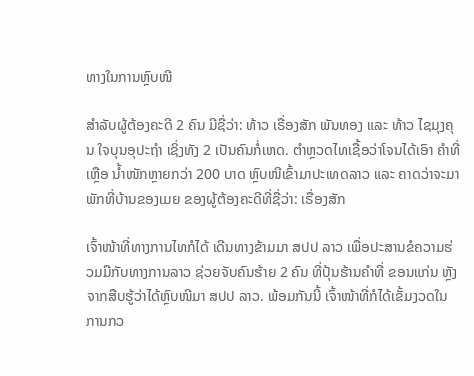ທາງໃນການຫຼົບໜີ

ສໍາລັບຜູ້ຕ້ອງຄະດີ 2 ຄົນ ມີຊື່ວ່າ: ທ້າວ ເຣື່ອງສັກ ພັນທອງ ແລະ ທ້າວ ໄຊມຸງຄຸນ ໃຈບຸນອຸປະຖໍາ ເຊິ່ງທັງ 2 ເປັນຄົນກໍ່ເຫດ. ຕໍາຫຼວດໄທເຊື້ອວ່າໂຈນໄດ້ເອົາ ຄໍາທີ່ເຫຼືອ ນໍ້າໜັກຫຼາຍກວ່າ 200 ບາດ ຫຼົບໜີເຂົ້າມາປະເທດລາວ ແລະ ຄາດວ່າຈະມາພັກທີ່ບ້ານຂອງເມຍ ຂອງຜູ້ຕ້ອງຄະດີທີ່ຊື່ວ່າ: ເຣື່ອງສັກ

ເຈົ້າໜ້າທີ່ທາງການໄທກໍໄດ້ ເດີນທາງຂ້າມມາ ສປປ ລາວ ເພື່ອປະສານຂໍຄວາມຮ່ວມມືກັບທາງການລາວ ຊ່ວຍຈັບຄົນຮ້າຍ 2 ຄົນ ທີ່ປຸ້ນຮ້ານຄໍາທີ່ ຂອນແກ່ນ ຫຼັງຈາກສືບຮູ້ວ່າໄດ້ຫຼົບໜີມາ ສປປ ລາວ. ພ້ອມກັນນີ້ ເຈົ້າໜ້າທີ່ກໍໄດ້ເຂັ້ມງວດໃນການກວ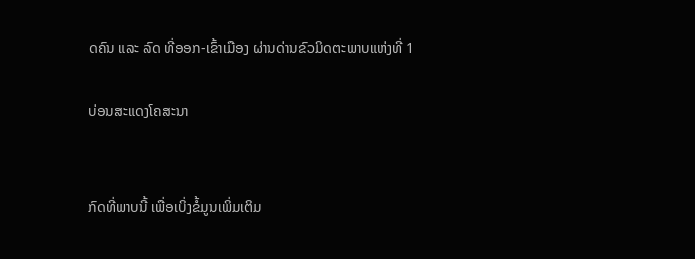ດຄົນ ແລະ ລົດ ທີ່ອອກ-ເຂົ້າເມືອງ ຜ່ານດ່ານຂົວມິດຕະພາບແຫ່ງທີ່ 1

ບ່ອນສະແດງໂຄສະນາ


ກົດທີ່ພາບນີ້ ເພື່ອເບິ່ງຂໍ້ມູນເພິ່ມເຕິມ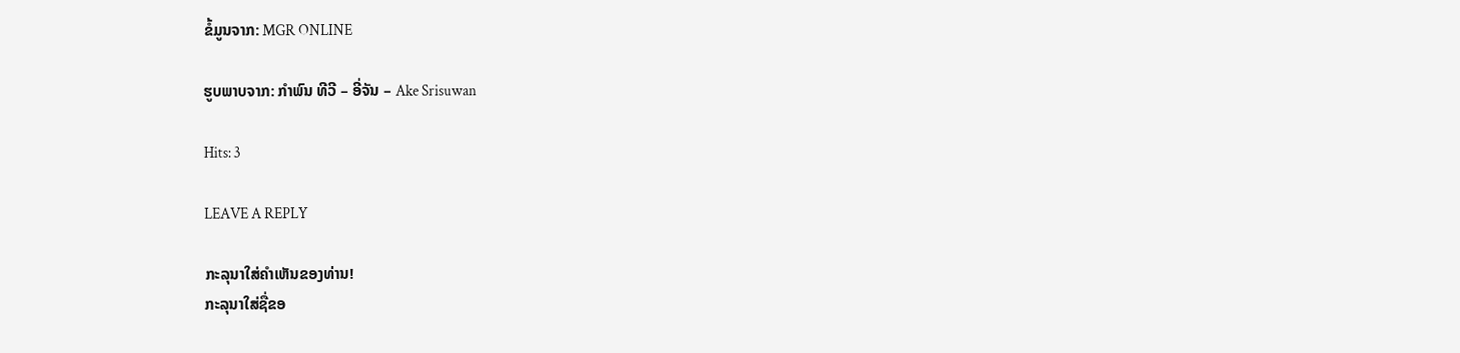ຂໍ້ມູນຈາກ: MGR ONLINE

ຮູບພາບຈາກ: ກຳພົນ ທີວີ – ອີ່ຈັນ – Ake Srisuwan

Hits: 3

LEAVE A REPLY

ກະລຸນາໃສ່ຄໍາເຫັນຂອງທ່ານ!
ກະລຸນາໃສ່ຊື່ຂອ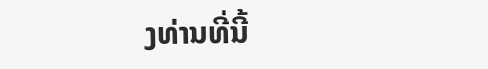ງທ່ານທີ່ນີ້